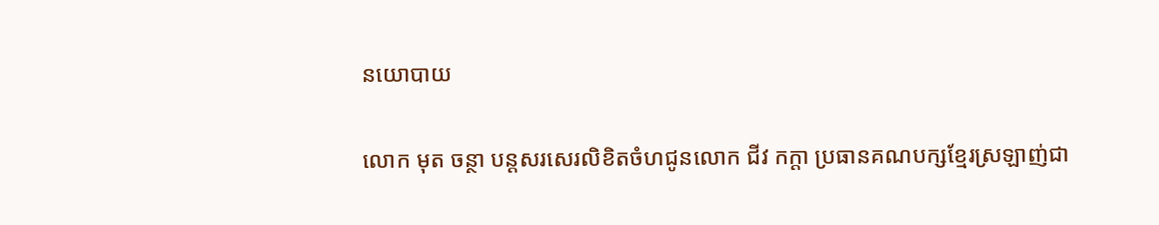នយោបាយ

លោក មុត ចន្ថា បន្តសរសេរលិខិតចំហជូនលោក ជីវ កក្ដា ប្រធានគណបក្សខ្មែរស្រឡាញ់ជា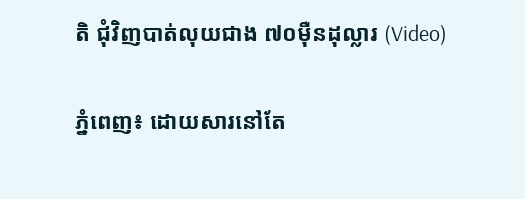តិ ជុំវិញបាត់លុយជាង ៧០ម៉ឺនដុល្លារ (Video)

ភ្នំពេញ៖ ដោយសារនៅតែ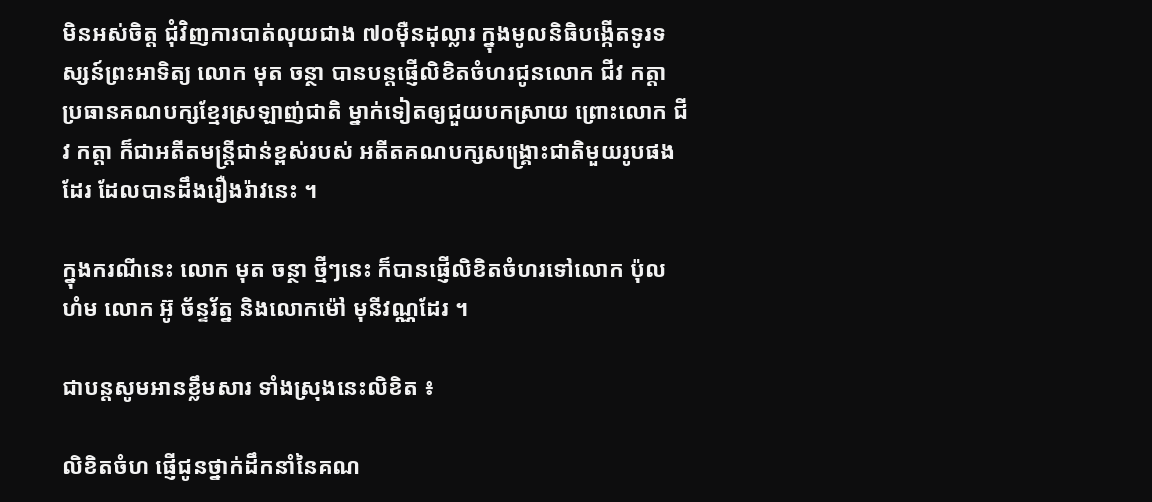មិនអស់ចិត្ត ជុំវិញការបាត់លុយជាង ៧០ម៉ឺនដុល្លារ ក្នុងមូលនិធិបង្កើតទូរទស្សន៍ព្រះអាទិត្យ លោក មុត ចន្ថា បានបន្តផ្ញើលិខិតចំហរជូនលោក ជីវ កត្តា ប្រធានគណបក្សខ្មែរស្រឡាញ់ជាតិ ម្នាក់ទៀតឲ្យជួយបកស្រាយ ព្រោះលោក ជីវ កត្តា ក៏ជាអតីតមន្រ្តីជាន់ខ្ពស់របស់ អតីតគណបក្សសង្រ្គោះជាតិមួយរូបផងដែរ ដែលបានដឹងរឿងរ៉ាវនេះ ។

ក្នុងករណីនេះ លោក មុត ចន្ថា ថ្មីៗនេះ ក៏បានផ្ញើលិខិតចំហរទៅលោក ប៉ុល ហំម លោក អ៊ូ ច័ន្ទរ័ត្ន និងលោកម៉ៅ មុនីវណ្ណដែរ ។

ជាបន្តសូមអានខ្លឹមសារ ទាំងស្រុងនេះលិខិត ៖

លិខិតចំហ ផ្ញើជូនថ្នាក់ដឹកនាំនៃគណ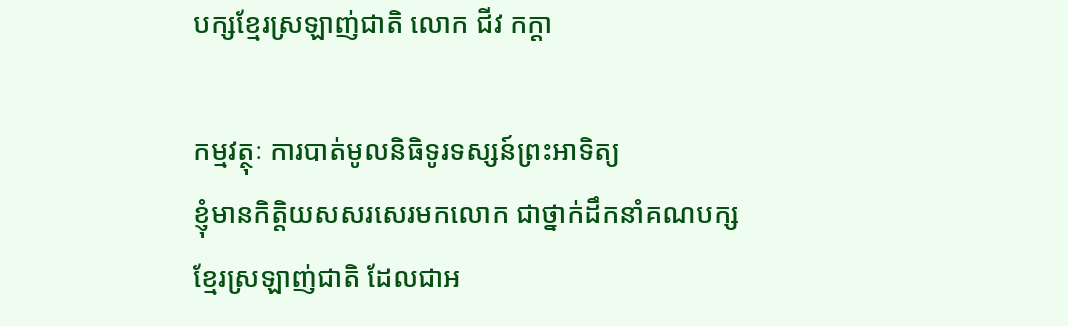បក្សខ្មែរស្រឡាញ់ជាតិ លោក ជីវ កក្ដា

កម្មវត្ថុៈ ការបាត់មូលនិធិទូរទស្សន៍ព្រះអាទិត្យ
ខ្ញុំមានកិត្តិយសសរសេរមកលោក ជាថ្នាក់ដឹកនាំគណបក្សខ្មែរស្រឡាញ់ជាតិ ដែលជាអ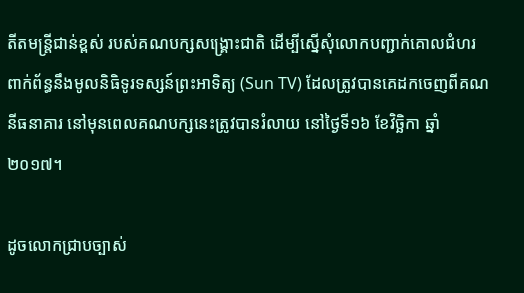តីតមន្រ្តីជាន់ខ្ពស់ របស់គណបក្សសង្រ្គោះជាតិ ដើម្បីស្នើសុំលោកបញ្ជាក់គោលជំហរ ពាក់ព័ន្ធនឹងមូលនិធិទូរទស្សន៍ព្រះអាទិត្យ (Sun TV) ដែលត្រូវបានគេដកចេញពីគណនីធនាគារ នៅមុនពេលគណបក្សនេះត្រូវបានរំលាយ នៅថ្ងៃទី១៦ ខែវិច្ឆិកា ឆ្នាំ២០១៧។

ដូចលោកជ្រាបច្បាស់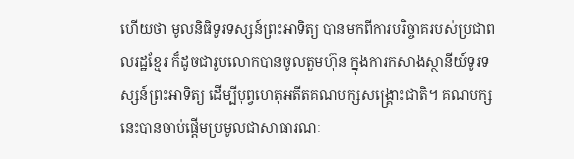ហើយថា មូលនិធិទូរទស្សន៍ព្រះអាទិត្យ បានមកពីការបរិច្ចាគរបស់ប្រជាពលរដ្ឋខ្មែរ ក៏ដូចជារូបលោកបានចូលតួមហ៊ុន ក្នុងការកសាងស្ថានីយ៍ទូរទស្សន៍ព្រះអាទិត្យ ដើម្បីបុព្វហេតុអតីតគណបក្សសង្រ្គោះជាតិ។ គណបក្សនេះបានចាប់ផ្តើមប្រមូលជាសាធារណៈ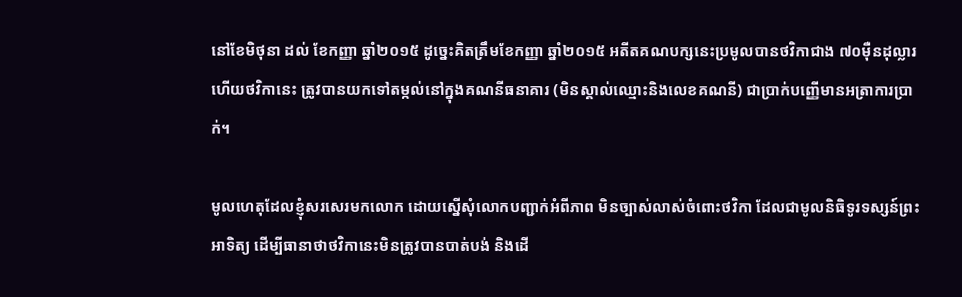នៅខែមិថុនា ដល់ ខែកញ្ញា ឆ្នាំ២០១៥ ដូច្នេះគិតត្រឹមខែកញ្ញា ឆ្នាំ២០១៥ អតីតគណបក្សនេះប្រមូលបានថវិកាជាង ៧០ម៉ឺនដុល្លារ ហើយថវិកានេះ ត្រូវបានយកទៅតម្កល់នៅក្នុងគណនីធនាគារ (មិនស្គាល់ឈ្មោះនិងលេខគណនី) ជាប្រាក់បញ្ញើមានអត្រាការប្រាក់។

មូលហេតុដែលខ្ញុំសរសេរមកលោក ដោយស្នើសុំលោកបញ្ជាក់អំពីភាព មិនច្បាស់លាស់ចំពោះថវិកា ដែលជាមូលនិធិទូរទស្សន៍ព្រះអាទិត្យ ដើម្បីធានាថាថវិកានេះមិនត្រូវបានបាត់បង់ និងដើ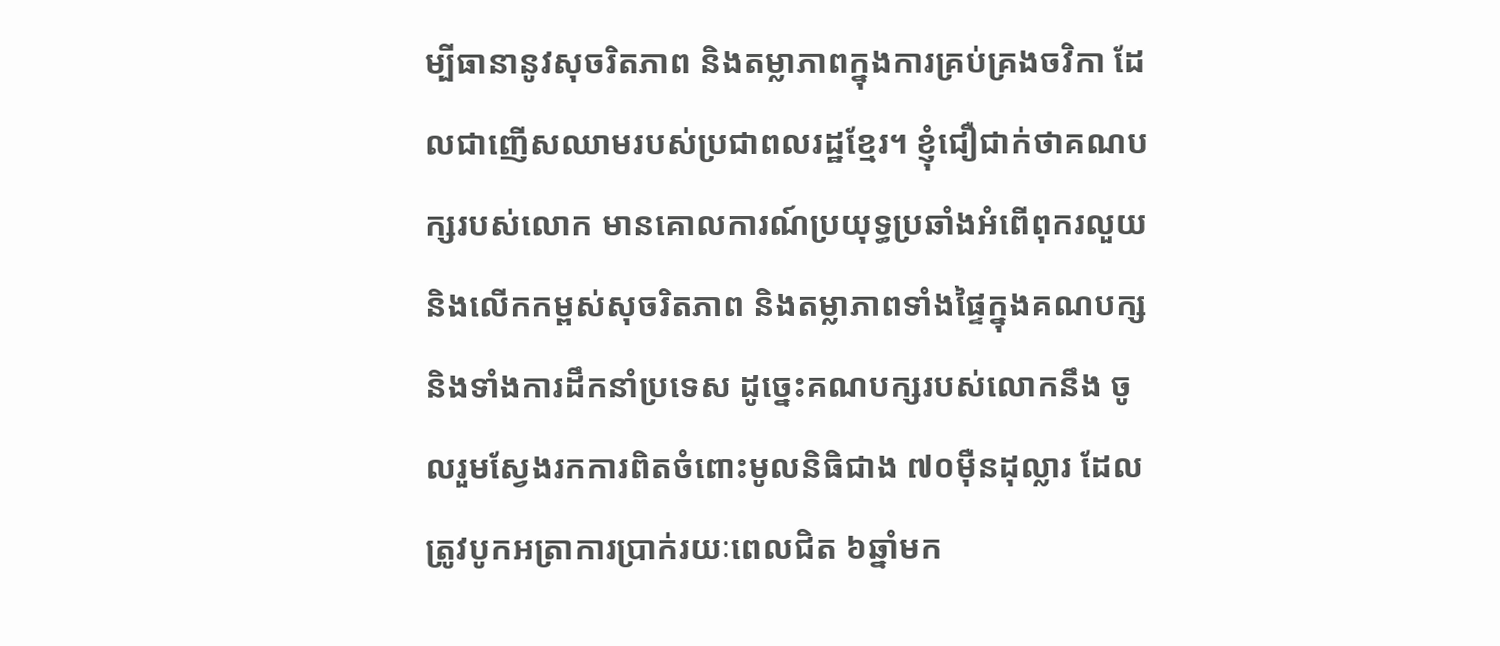ម្បីធានានូវសុចរិតភាព និងតម្លាភាពក្នុងការគ្រប់គ្រងចវិកា ដែលជាញើសឈាមរបស់ប្រជាពលរដ្ឋខ្មែរ។ ខ្ញុំជឿជាក់ថាគណបក្សរបស់លោក មានគោលការណ៍ប្រយុទ្ធប្រឆាំងអំពើពុករលួយ និងលើកកម្ពស់សុចរិតភាព និងតម្លាភាពទាំងផ្ទៃក្នុងគណបក្ស និងទាំងការដឹកនាំប្រទេស ដូច្នេះគណបក្សរបស់លោកនឹង ចូលរួមស្វែងរកការពិតចំពោះមូលនិធិជាង ៧០ម៉ឺនដុល្លារ ដែលត្រូវបូកអត្រាការប្រាក់រយៈពេលជិត ៦ឆ្នាំមក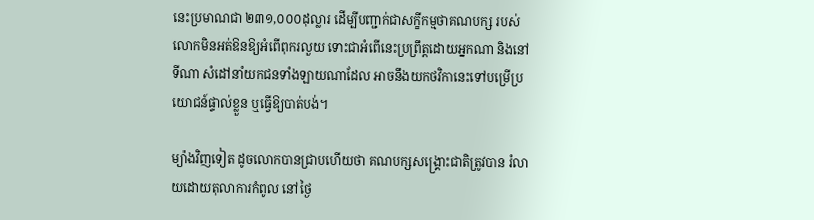នេះប្រមាណជា ២៣១,០០០ដុល្លារ ដើម្បីបញ្ជាក់ជាសក្ខីកម្មថាគណបក្ស របស់លោកមិនអត់ឱនឱ្យអំពើពុករលួយ ទោះជាអំពើនេះប្រព្រឹត្តដោយអ្នកណា និងនៅទីណា សំដៅនាំយកជនទាំងឡាយណាដែល អាចនឹងយកថវិកានេះទៅបម្រើប្រយោជន៍ផ្ទាល់ខ្លួន ឬធ្វើឱ្យបាត់បង់។

ម្យ៉ាងវិញទៀត ដូចលោកបានជ្រាបហើយថា គណបក្សសង្រ្គោះជាតិត្រូវបាន រំលាយដោយតុលាការកំពូល នៅថ្ងៃ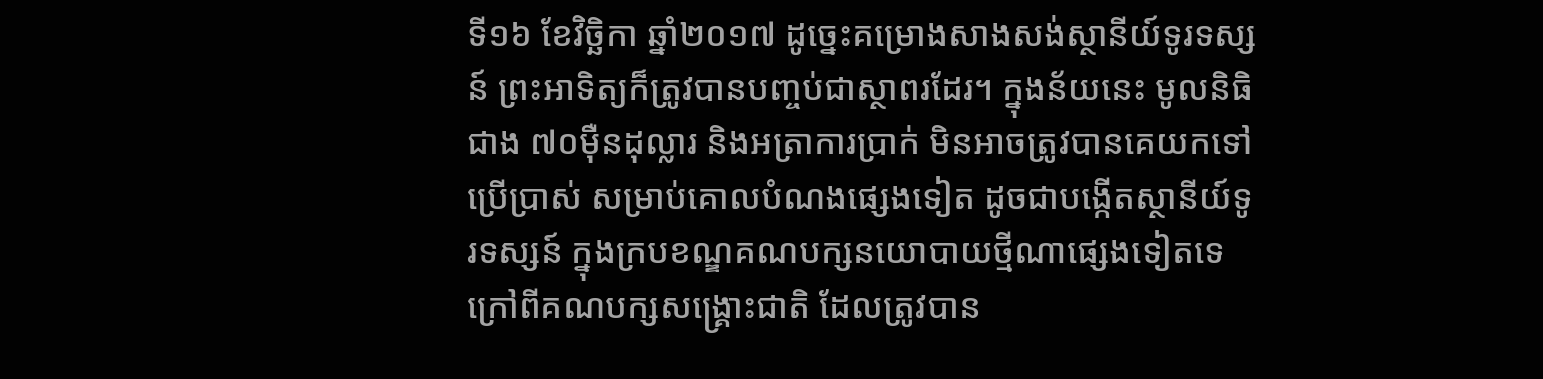ទី១៦ ខែវិច្ឆិកា ឆ្នាំ២០១៧ ដូច្នេះគម្រោងសាងសង់ស្ថានីយ៍ទូរទស្សន៍ ព្រះអាទិត្យក៏ត្រូវបានបញ្ចប់ជាស្ថាពរដែរ។ ក្នុងន័យនេះ មូលនិធិជាង ៧០ម៉ឺនដុល្លារ និងអត្រាការប្រាក់ មិនអាចត្រូវបានគេយកទៅប្រើប្រាស់ សម្រាប់គោលបំណងផ្សេងទៀត ដូចជាបង្កើតស្ថានីយ៍ទូរទស្សន៍ ក្នុងក្របខណ្ឌគណបក្សនយោបាយថ្មីណាផ្សេងទៀតទេ ក្រៅពីគណបក្សសង្រ្គោះជាតិ ដែលត្រូវបាន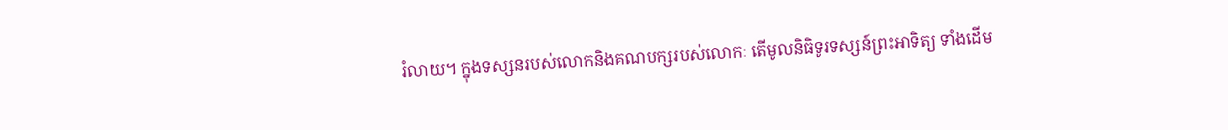រំលាយ។ ក្នុងទស្សនរបស់លោកនិងគណបក្សរបស់លោកៈ តើមូលនិធិទូរទស្សន៍ព្រះអាទិត្យ ទាំងដើម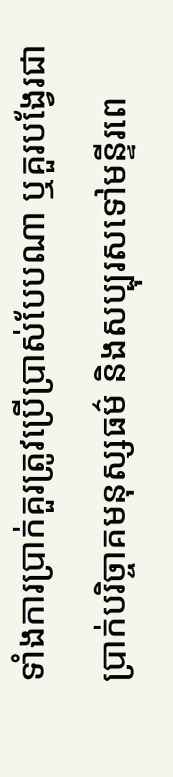ទាំងការប្រាក់គួរត្រូវប្រើប្រាស់បែបណា ឬគួរបង្វែរជាប្រាក់បរិច្ចាគមនុស្សធម៌ និងសប្បុរសទៅមន្ទីរពេ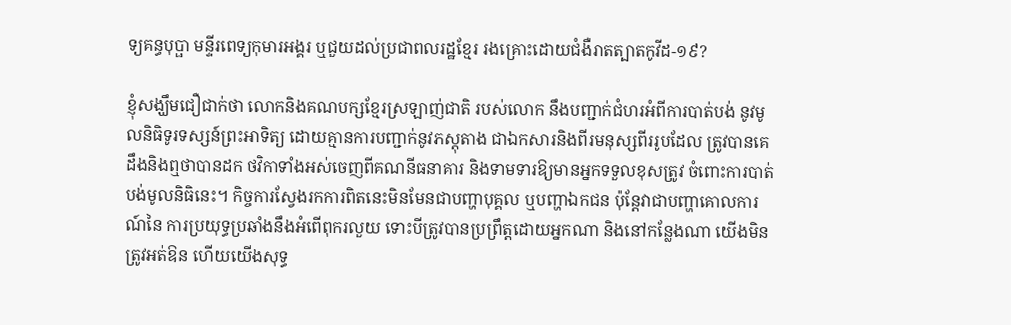ទ្យគន្ធបុប្ផា មន្ទីរពេទ្យកុមារអង្គរ ឬជួយដល់ប្រជាពលរដ្ឋខ្មែរ រងគ្រោះដោយជំងឺរាតត្បាតកូវីដ-១៩?

ខ្ញុំសង្ឃឹមជឿជាក់ថា លោកនិងគណបក្សខ្មែរស្រឡាញ់ជាតិ របស់លោក នឹងបញ្ជាក់ជំហរអំពីការបាត់បង់ នូវមូលនិធិទូរទស្សន៍ព្រះអាទិត្យ ដោយគ្មានការបញ្ជាក់នូវភស្តុតាង ជាឯកសារនិងពីរមនុស្សពីររូបដែល ត្រូវបានគេដឹងនិងឮថាបានដក ថវិកាទាំងអស់ចេញពីគណនីធនាគារ និងទាមទារឱ្យមានអ្នកទទួលខុសត្រូវ ចំពោះការបាត់បង់មូលនិធិនេះ។ កិច្ចការស្វែងរកការពិតនេះមិនមែនជាបញ្ហាបុគ្គល ឬបញ្ហាឯកជន ប៉ុន្តែវាជាបញ្ហាគោលការណ៍នៃ ការប្រយុទ្ធប្រឆាំងនឹងអំពើពុករលួយ ទោះបីត្រូវបានប្រព្រឹត្តដោយអ្នកណា និងនៅកន្លែងណា យើងមិនត្រូវអត់ឱន ហើយយើងសុទ្ធ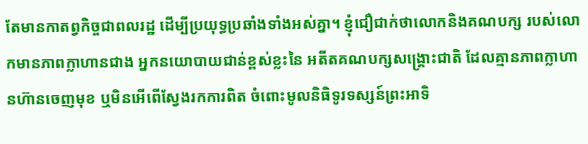តែមានកាតព្វកិច្ចជាពលរដ្ឋ ដើម្បីប្រយុទ្ធប្រឆាំងទាំងអស់គ្នា។ ខ្ញុំជឿជាក់ថាលោកនិងគណបក្ស របស់លោកមានភាពក្លាហានជាង អ្នកនយោបាយជាន់ខ្ពស់ខ្លះនៃ អតីតគណបក្សសង្រ្គោះជាតិ ដែលគ្មានភាពក្លាហានហ៊ានចេញមុខ ឬមិនអើពើស្វែងរកការពិត ចំពោះមូលនិធិទូរទស្សន៍ព្រះអាទិ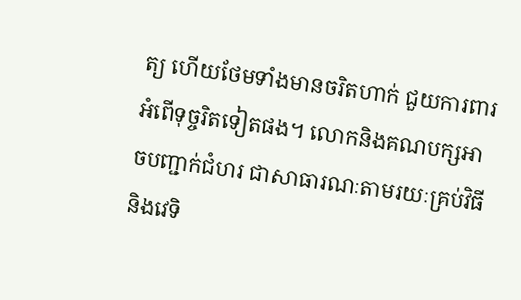ត្យ ហើយថែមទាំងមានចរិតហាក់ ជួយការពារអំពើទុច្ចរិតទៀតផង។ លោកនិងគណបក្សអាចបញ្ជាក់ជំហរ ជាសាធារណៈតាមរយៈគ្រប់វិធី និងវេទិ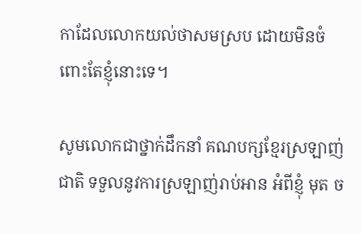កាដែលលោកយល់ថាសមស្រប ដោយមិនចំពោះតែខ្ញុំនោះទេ។

សូមលោកជាថ្នាក់ដឹកនាំ គណបក្សខ្មែរស្រឡាញ់ជាតិ ទទួលនូវការស្រឡាញ់រាប់អាន អំពីខ្ញុំ មុត ច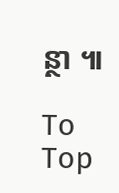ន្ថា ៕

To Top